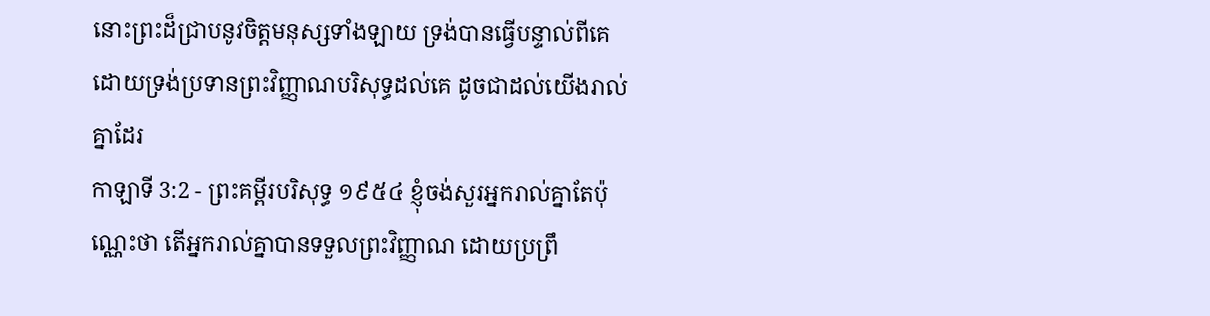នោះព្រះដ៏ជ្រាបនូវចិត្តមនុស្សទាំងឡាយ ទ្រង់បានធ្វើបន្ទាល់ពីគេ ដោយទ្រង់ប្រទានព្រះវិញ្ញាណបរិសុទ្ធដល់គេ ដូចជាដល់យើងរាល់គ្នាដែរ
កាឡាទី 3:2 - ព្រះគម្ពីរបរិសុទ្ធ ១៩៥៤ ខ្ញុំចង់សួរអ្នករាល់គ្នាតែប៉ុណ្ណេះថា តើអ្នករាល់គ្នាបានទទួលព្រះវិញ្ញាណ ដោយប្រព្រឹ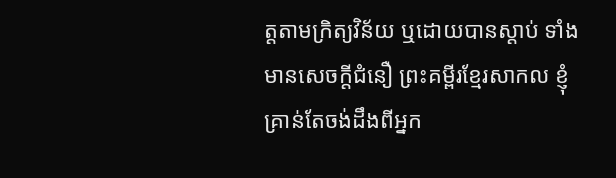ត្តតាមក្រិត្យវិន័យ ឬដោយបានស្តាប់ ទាំងមានសេចក្ដីជំនឿ ព្រះគម្ពីរខ្មែរសាកល ខ្ញុំគ្រាន់តែចង់ដឹងពីអ្នក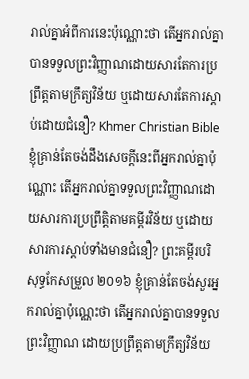រាល់គ្នាអំពីការនេះប៉ុណ្ណោះថា តើអ្នករាល់គ្នាបានទទួលព្រះវិញ្ញាណដោយសារតែការប្រព្រឹត្តតាមក្រឹត្យវិន័យ ឬដោយសារតែការស្ដាប់ដោយជំនឿ? Khmer Christian Bible ខ្ញុំគ្រាន់តែចង់ដឹងសេចក្ដីនេះពីអ្នករាល់គ្នាប៉ុណ្ណោះ តើអ្នករាល់គ្នាទទួលព្រះវិញ្ញាណដោយសារការប្រព្រឹត្តិតាមគម្ពីរវិន័យ ឬដោយសារការស្ដាប់ទាំងមានជំនឿ? ព្រះគម្ពីរបរិសុទ្ធកែសម្រួល ២០១៦ ខ្ញុំគ្រាន់តែចង់សួរអ្នករាល់គ្នាប៉ុណ្ណេះថា តើអ្នករាល់គ្នាបានទទួលព្រះវិញ្ញាណ ដោយប្រព្រឹត្តតាមក្រឹត្យវិន័យ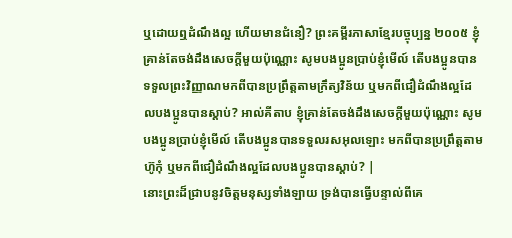ឬដោយឮដំណឹងល្អ ហើយមានជំនឿ? ព្រះគម្ពីរភាសាខ្មែរបច្ចុប្បន្ន ២០០៥ ខ្ញុំគ្រាន់តែចង់ដឹងសេចក្ដីមួយប៉ុណ្ណោះ សូមបងប្អូនប្រាប់ខ្ញុំមើល៍ តើបងប្អូនបានទទួលព្រះវិញ្ញាណមកពីបានប្រព្រឹត្តតាមក្រឹត្យវិន័យ ឬមកពីជឿដំណឹងល្អដែលបងប្អូនបានស្ដាប់? អាល់គីតាប ខ្ញុំគ្រាន់តែចង់ដឹងសេចក្ដីមួយប៉ុណ្ណោះ សូមបងប្អូនប្រាប់ខ្ញុំមើល៍ តើបងប្អូនបានទទួលរសអុលឡោះ មកពីបានប្រព្រឹត្ដតាមហ៊ូកុំ ឬមកពីជឿដំណឹងល្អដែលបងប្អូនបានស្ដាប់? |
នោះព្រះដ៏ជ្រាបនូវចិត្តមនុស្សទាំងឡាយ ទ្រង់បានធ្វើបន្ទាល់ពីគេ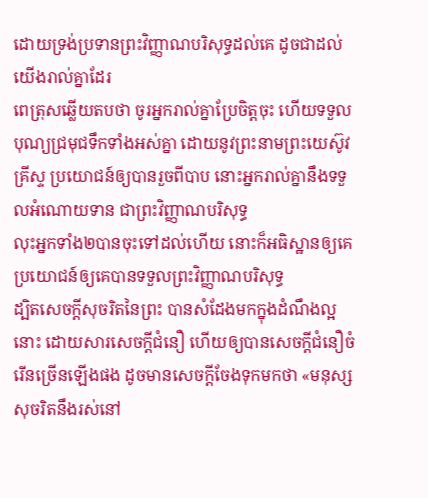ដោយទ្រង់ប្រទានព្រះវិញ្ញាណបរិសុទ្ធដល់គេ ដូចជាដល់យើងរាល់គ្នាដែរ
ពេត្រុសឆ្លើយតបថា ចូរអ្នករាល់គ្នាប្រែចិត្តចុះ ហើយទទួលបុណ្យជ្រមុជទឹកទាំងអស់គ្នា ដោយនូវព្រះនាមព្រះយេស៊ូវគ្រីស្ទ ប្រយោជន៍ឲ្យបានរួចពីបាប នោះអ្នករាល់គ្នានឹងទទួលអំណោយទាន ជាព្រះវិញ្ញាណបរិសុទ្ធ
លុះអ្នកទាំង២បានចុះទៅដល់ហើយ នោះក៏អធិស្ឋានឲ្យគេ ប្រយោជន៍ឲ្យគេបានទទួលព្រះវិញ្ញាណបរិសុទ្ធ
ដ្បិតសេចក្ដីសុចរិតនៃព្រះ បានសំដែងមកក្នុងដំណឹងល្អនោះ ដោយសារសេចក្ដីជំនឿ ហើយឲ្យបានសេចក្ដីជំនឿចំរើនច្រើនឡើងផង ដូចមានសេចក្ដីចែងទុកមកថា «មនុស្សសុចរិតនឹងរស់នៅ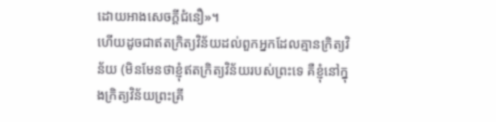ដោយអាងសេចក្ដីជំនឿ»។
ហើយដូចជាឥតក្រិត្យវិន័យដល់ពួកអ្នកដែលគ្មានក្រិត្យវិន័យ (មិនមែនថាខ្ញុំឥតក្រិត្យវិន័យរបស់ព្រះទេ គឺខ្ញុំនៅក្នុងក្រិត្យវិន័យព្រះគ្រី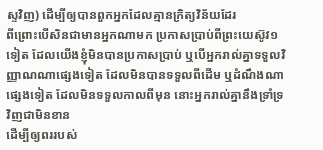ស្ទវិញ) ដើម្បីឲ្យបានពួកអ្នកដែលគ្មានក្រិត្យវិន័យដែរ
ពីព្រោះបើសិនជាមានអ្នកណាមក ប្រកាសប្រាប់ពីព្រះយេស៊ូវ១ទៀត ដែលយើងខ្ញុំមិនបានប្រកាសប្រាប់ ឬបើអ្នករាល់គ្នាទទួលវិញ្ញាណណាផ្សេងទៀត ដែលមិនបានទទួលពីដើម ឬដំណឹងណាផ្សេងទៀត ដែលមិនទទួលកាលពីមុន នោះអ្នករាល់គ្នានឹងទ្រាំទ្រវិញជាមិនខាន
ដើម្បីឲ្យពររបស់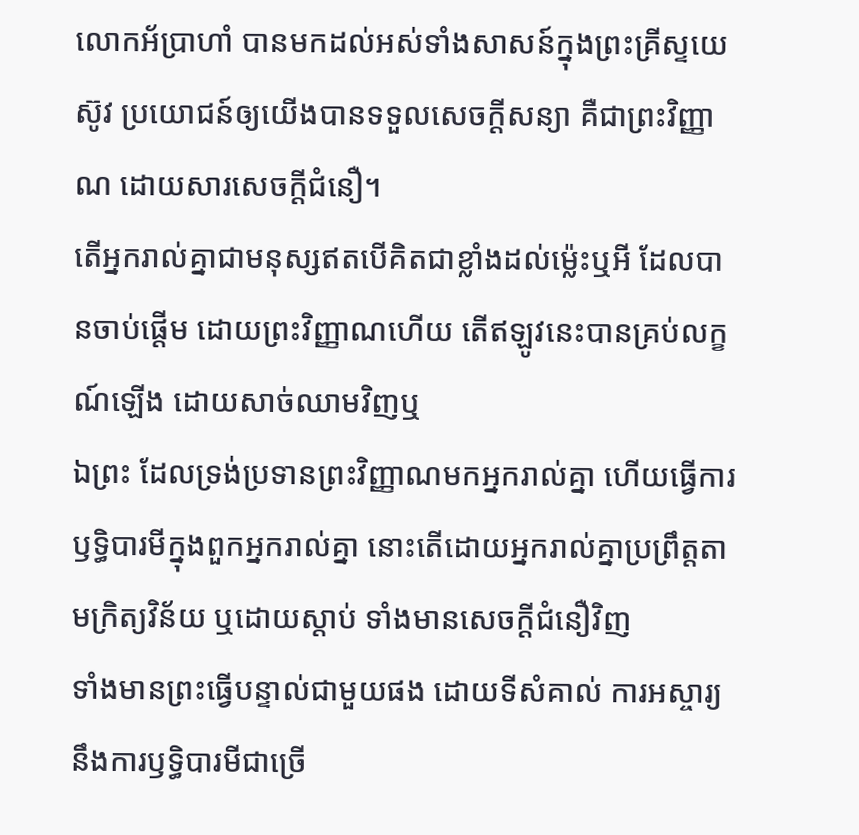លោកអ័ប្រាហាំ បានមកដល់អស់ទាំងសាសន៍ក្នុងព្រះគ្រីស្ទយេស៊ូវ ប្រយោជន៍ឲ្យយើងបានទទួលសេចក្ដីសន្យា គឺជាព្រះវិញ្ញាណ ដោយសារសេចក្ដីជំនឿ។
តើអ្នករាល់គ្នាជាមនុស្សឥតបើគិតជាខ្លាំងដល់ម៉្លេះឬអី ដែលបានចាប់ផ្តើម ដោយព្រះវិញ្ញាណហើយ តើឥឡូវនេះបានគ្រប់លក្ខណ៍ឡើង ដោយសាច់ឈាមវិញឬ
ឯព្រះ ដែលទ្រង់ប្រទានព្រះវិញ្ញាណមកអ្នករាល់គ្នា ហើយធ្វើការឫទ្ធិបារមីក្នុងពួកអ្នករាល់គ្នា នោះតើដោយអ្នករាល់គ្នាប្រព្រឹត្តតាមក្រិត្យវិន័យ ឬដោយស្តាប់ ទាំងមានសេចក្ដីជំនឿវិញ
ទាំងមានព្រះធ្វើបន្ទាល់ជាមួយផង ដោយទីសំគាល់ ការអស្ចារ្យ នឹងការឫទ្ធិបារមីជាច្រើ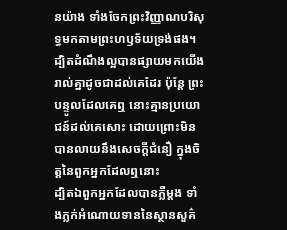នយ៉ាង ទាំងចែកព្រះវិញ្ញាណបរិសុទ្ធមកតាមព្រះហឫទ័យទ្រង់ផង។
ដ្បិតដំណឹងល្អបានផ្សាយមកយើងរាល់គ្នាដូចជាដល់គេដែរ ប៉ុន្តែ ព្រះបន្ទូលដែលគេឮ នោះគ្មានប្រយោជន៍ដល់គេសោះ ដោយព្រោះមិនបានលាយនឹងសេចក្ដីជំនឿ ក្នុងចិត្តនៃពួកអ្នកដែលឮនោះ
ដ្បិតឯពួកអ្នកដែលបានភ្លឺម្តង ទាំងភ្លក់អំណោយទាននៃស្ថានសួគ៌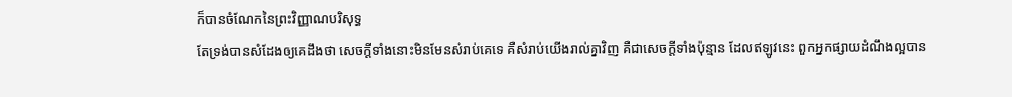ក៏បានចំណែកនៃព្រះវិញ្ញាណបរិសុទ្ធ
តែទ្រង់បានសំដែងឲ្យគេដឹងថា សេចក្ដីទាំងនោះមិនមែនសំរាប់គេទេ គឺសំរាប់យើងរាល់គ្នាវិញ គឺជាសេចក្ដីទាំងប៉ុន្មាន ដែលឥឡូវនេះ ពួកអ្នកផ្សាយដំណឹងល្អបាន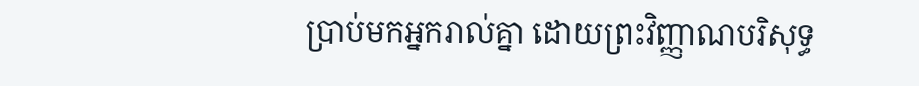ប្រាប់មកអ្នករាល់គ្នា ដោយព្រះវិញ្ញាណបរិសុទ្ធ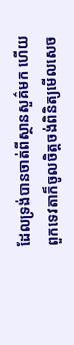ដែលទ្រង់បានចាត់ពីស្ថានសួគ៌មក ហើយពួកទេវតាក៏ចូលចិត្តចង់ពិនិត្យមើលសេច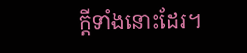ក្ដីទាំងនោះដែរ។